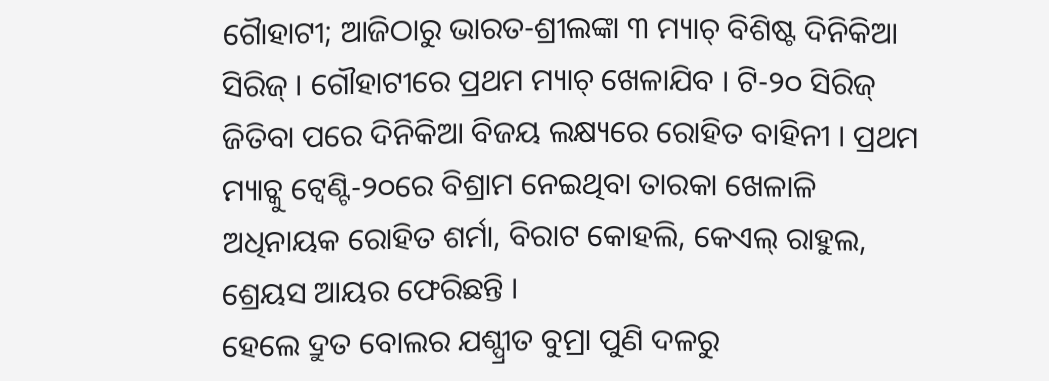ଗୋୖହାଟୀ; ଆଜିଠାରୁ ଭାରତ-ଶ୍ରୀଲଙ୍କା ୩ ମ୍ୟାଚ୍ ବିଶିଷ୍ଟ ଦିନିକିଆ ସିରିଜ୍ । ଗୌହାଟୀରେ ପ୍ରଥମ ମ୍ୟାଚ୍ ଖେଳାଯିବ । ଟି-୨୦ ସିରିଜ୍ ଜିତିବା ପରେ ଦିନିକିଆ ବିଜୟ ଲକ୍ଷ୍ୟରେ ରୋହିତ ବାହିନୀ । ପ୍ରଥମ ମ୍ୟାଚ୍କୁ ଟ୍ବେଣ୍ଟି-୨୦ରେ ବିଶ୍ରାମ ନେଇଥିବା ତାରକା ଖେଳାଳି ଅଧିନାୟକ ରୋହିତ ଶର୍ମା, ବିରାଟ କୋହଲି, କେଏଲ୍ ରାହୁଲ, ଶ୍ରେୟସ ଆୟର ଫେରିଛନ୍ତି ।
ହେଲେ ଦ୍ରୁତ ବୋଲର ଯଶ୍ପ୍ରୀତ ବୁମ୍ରା ପୁଣି ଦଳରୁ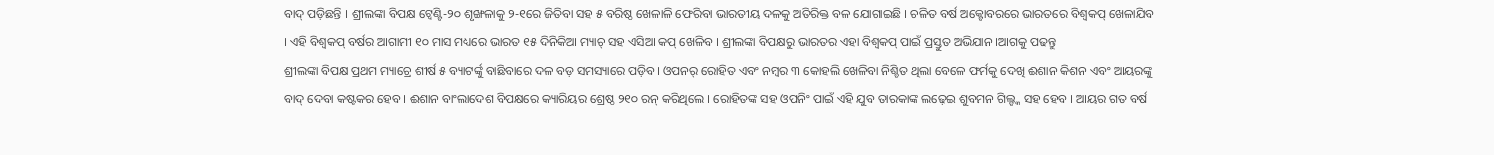ବାଦ୍ ପଡ଼ିଛନ୍ତି । ଶ୍ରୀଲଙ୍କା ବିପକ୍ଷ ଟ୍ବେଣ୍ଟି-୨୦ ଶୃଙ୍ଖଳାକୁ ୨-୧ରେ ଜିତିବା ସହ ୫ ବରିଷ୍ଠ ଖେଳାଳି ଫେରିବା ଭାରତୀୟ ଦଳକୁ ଅତିରିକ୍ତ ବଳ ଯୋଗାଇଛି । ଚଳିତ ବର୍ଷ ଅକ୍ଟୋବରରେ ଭାରତରେ ବିଶ୍ବକପ୍ ଖେଳାଯିବ । ଏହି ବିଶ୍ବକପ୍ ବର୍ଷର ଆଗାମୀ ୧୦ ମାସ ମଧ୍ୟରେ ଭାରତ ୧୫ ଦିନିକିଆ ମ୍ୟାଚ୍ ସହ ଏସିଆ କପ୍ ଖେଳିବ । ଶ୍ରୀଲଙ୍କା ବିପକ୍ଷରୁ ଭାରତର ଏହା ବିଶ୍ବକପ୍ ପାଇଁ ପ୍ରସ୍ତୁତ ଅଭିଯାନ ।ଆଗକୁ ପଢନ୍ତୁ
ଶ୍ରୀଲଙ୍କା ବିପକ୍ଷ ପ୍ରଥମ ମ୍ୟାଚ୍ରେ ଶୀର୍ଷ ୫ ବ୍ୟାଟର୍ଙ୍କୁ ବାଛିବାରେ ଦଳ ବଡ଼ ସମସ୍ୟାରେ ପଡ଼ିବ। ଓପନର୍ ରୋହିତ ଏବଂ ନମ୍ବର ୩ କୋହଲି ଖେଳିବା ନିଶ୍ଚିତ ଥିଲା ବେଳେ ଫର୍ମକୁ ଦେଖି ଈଶାନ କିଶନ ଏବଂ ଆୟରଙ୍କୁ ବାଦ୍ ଦେବା କଷ୍ଟକର ହେବ । ଈଶାନ ବାଂଲାଦେଶ ବିପକ୍ଷରେ କ୍ୟାରିୟର ଶ୍ରେଷ୍ଠ ୨୧୦ ରନ୍ କରିଥିଲେ । ରୋହିତଙ୍କ ସହ ଓପନିଂ ପାଇଁ ଏହି ଯୁବ ତାରକାଙ୍କ ଲଢ଼େଇ ଶୁବମନ ଗିଲ୍ଙ୍କ ସହ ହେବ । ଆୟର ଗତ ବର୍ଷ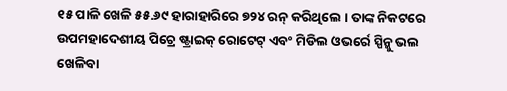୧୫ ପାଳି ଖେଳି ୫୫.୬୯ ହାରାହାରିରେ ୭୨୪ ରନ୍ କରିଥିଲେ । ତାଙ୍କ ନିକଟରେ ଉପମହାଦେଶୀୟ ପିଚ୍ରେ ଷ୍ଟ୍ରାଇକ୍ ରୋଟେଟ୍ ଏବଂ ମିଡିଲ ଓଭର୍ରେ ସ୍ପିନ୍କୁ ଭଲ ଖେଳିବା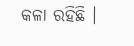କଳା ରହିଛି ।